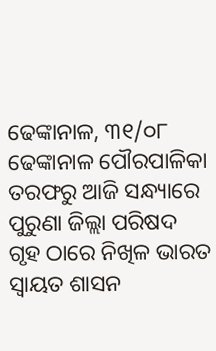ଢେଙ୍କାନାଳ, ୩୧/୦୮ ଢେଙ୍କାନାଳ ପୌରପାଳିକା ତରଫରୁ ଆଜି ସନ୍ଧ୍ୟାରେ ପୁରୁଣା ଜିଲ୍ଲା ପରିଷଦ ଗୃହ ଠାରେ ନିଖିଳ ଭାରତ ସ୍ୱାୟତ ଶାସନ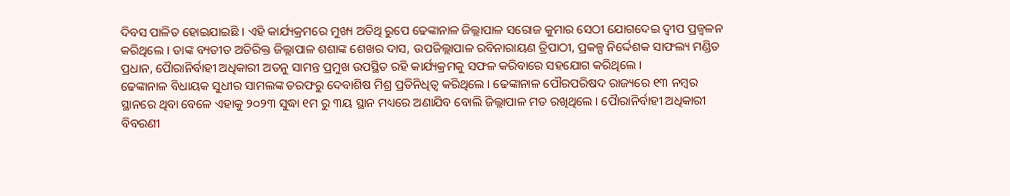ଦିବସ ପାଳିତ ହୋଇଯାଇଛି । ଏହି କାର୍ଯ୍ୟକ୍ରମରେ ମୁଖ୍ୟ ଅତିଥି ରୁପେ ଢେଙ୍କାନାଳ ଜିଲ୍ଲାପାଳ ସରୋଜ କୁମାର ସେଠୀ ଯୋଗଦେଇ ଦ୍ୱୀପ ପ୍ରଜ୍ବଳନ କରିଥିଲେ । ତାଙ୍କ ବ୍ୟତୀତ ଅତିରିକ୍ତ ଜିଲ୍ଲାପାଳ ଶଶାଙ୍କ ଶେଖର ଦାସ, ଉପଜିଲ୍ଲାପାଳ ରବିନାରାୟଣ ତ୍ରିପାଠୀ, ପ୍ରକଳ୍ପ ନିର୍ଦ୍ଦେଶକ ସାଫଲ୍ୟ ମଣ୍ଡିତ ପ୍ରଧାନ, ପୋୖରାନିର୍ବାହୀ ଅଧିକାରୀ ଅତନୁ ସାମନ୍ତ ପ୍ରମୁଖ ଉପସ୍ଥିତ ରହି କାର୍ଯ୍ୟକ୍ରମକୁ ସଫଳ କରିବାରେ ସହଯୋଗ କରିଥିଲେ ।
ଢେଙ୍କାନାଳ ବିଧାୟକ ସୁଧୀର ସାମଲଙ୍କ ତରଫରୁ ଦେବାଶିଷ ମିଶ୍ର ପ୍ରତିନିଧିତ୍ଵ କରିଥିଲେ । ଢେଙ୍କାନାଳ ପୌରପରିଷଦ ରାଜ୍ୟରେ ୧୩ ନମ୍ବର ସ୍ଥାନରେ ଥିବା ବେଳେ ଏହାକୁ ୨୦୨୩ ସୁଦ୍ଧା ୧ମ ରୁ ୩ୟ ସ୍ଥାନ ମଧ୍ୟରେ ଅଣାଯିବ ବୋଲି ଜିଲ୍ଲାପାଳ ମତ ରଖିଥିଲେ । ପୋୖରାନିର୍ବାହୀ ଅଧିକାରୀ ବିବରଣୀ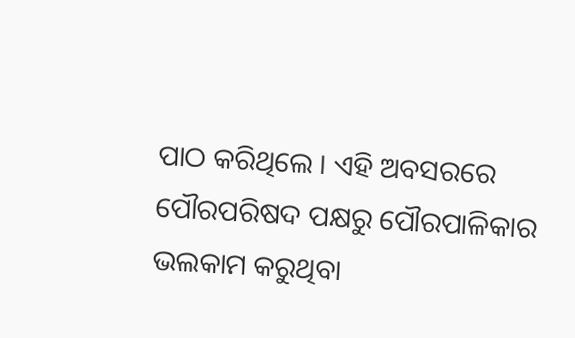ପାଠ କରିଥିଲେ । ଏହି ଅବସରରେ ପୌରପରିଷଦ ପକ୍ଷରୁ ପୌରପାଳିକାର ଭଲକାମ କରୁଥିବା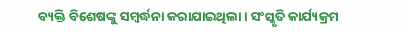ବ୍ୟକ୍ତି ବିଶେଷଙ୍କୁ ସମ୍ବର୍ଦ୍ଧନା କରାଯାଇଥିଲା । ସଂସ୍କୃତି କାର୍ଯ୍ୟକ୍ରମ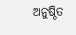ଅନୁଷ୍ଠିତ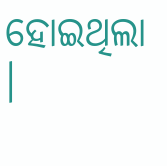ହୋଇଥିଲା ।